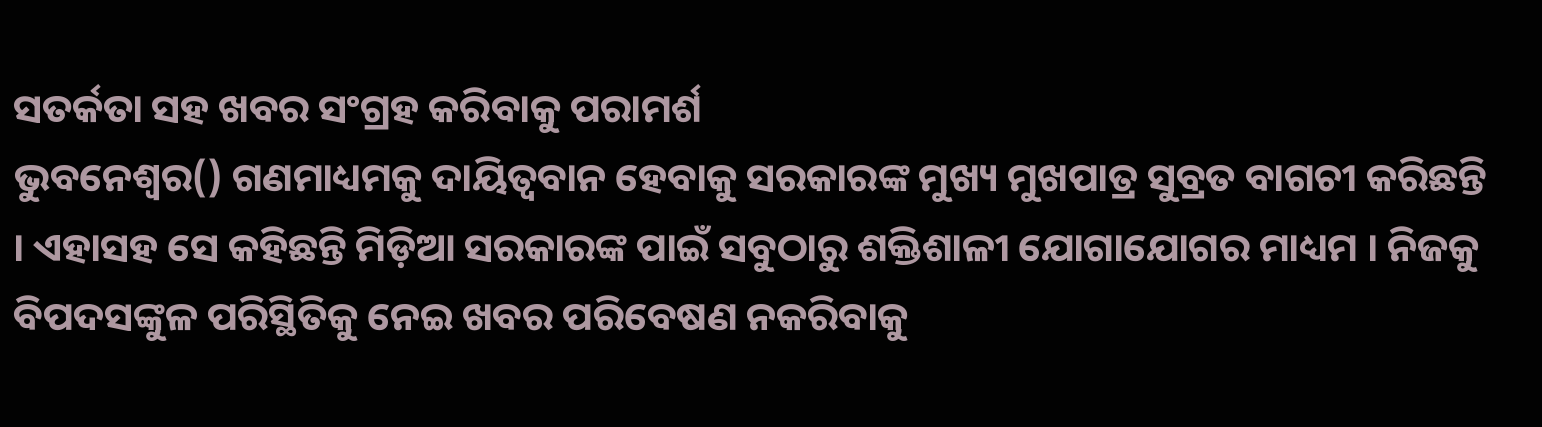ସତର୍କତା ସହ ଖବର ସଂଗ୍ରହ କରିବାକୁ ପରାମର୍ଶ
ଭୁବନେଶ୍ୱର() ଗଣମାଧ୍ୟମକୁ ଦାୟିତ୍ୱବାନ ହେବାକୁ ସରକାରଙ୍କ ମୁଖ୍ୟ ମୁଖପାତ୍ର ସୁବ୍ରତ ବାଗଚୀ କରିଛନ୍ତି । ଏହାସହ ସେ କହିଛନ୍ତି ମିଡ଼ିଆ ସରକାରଙ୍କ ପାଇଁ ସବୁଠାରୁ ଶକ୍ତିଶାଳୀ ଯୋଗାଯୋଗର ମାଧ୍ୟମ । ନିଜକୁ ବିପଦସଙ୍କୁଳ ପରିସ୍ଥିତିକୁ ନେଇ ଖବର ପରିବେଷଣ ନକରିବାକୁ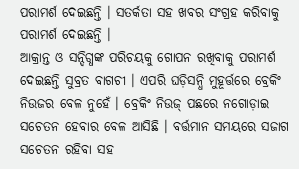ପରାମର୍ଶ ଦେଇଛନ୍ତି । ସତର୍କତା ସହ ଖବର ସଂଗ୍ରହ କରିବାକୁ ପରାମର୍ଶ ଦେଇଛନ୍ତି ।
ଆକ୍ରାନ୍ତ ଓ ସନ୍ଦିଗ୍ଧଙ୍କ ପରିଚୟକୁ ଗୋପନ ରଖିବାକୁ ପରାମର୍ଶ ଦେଇଛନ୍ତି ସୁବ୍ରତ ବାଗଚୀ । ଏପରି ଘଡ଼ିସନ୍ଧି ମୁହୂର୍ତ୍ତରେ ବ୍ରେକିଂ ନିଉଜର ବେଳ ନୁହେଁ । ବ୍ରେକିଂ ନିଉଜ୍ ପଛରେ ନଗୋଡ଼ାଇ ସଚେତନ ହେବାର ବେଳ ଆସିଛି । ବର୍ତ୍ତମାନ ସମୟରେ ସଜାଗ ସଚେତନ ରହିବା ସହ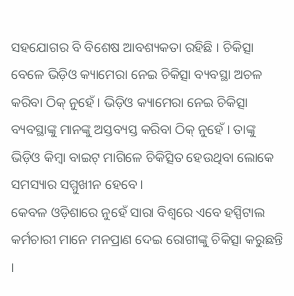ସହଯୋଗର ବି ବିଶେଷ ଆବଶ୍ୟକତା ରହିଛି । ଚିକିତ୍ସା ବେଳେ ଭିଡ଼ିଓ କ୍ୟାମେରା ନେଇ ଚିକିତ୍ସା ବ୍ୟବସ୍ଥା ଅଚଳ କରିବା ଠିକ୍ ନୁହେଁ । ଭିଡ଼ିଓ କ୍ୟାମେରା ନେଇ ଚିକିତ୍ସା ବ୍ୟବସ୍ଥାଙ୍କୁ ମାନଙ୍କୁ ଅସ୍ତବ୍ୟସ୍ତ କରିବା ଠିକ୍ ନୁହେଁ । ତାଙ୍କୁ ଭିଡ଼ିଓ କିମ୍ବା ବାଇଟ୍ ମାଗିଳେ ଚିକିତ୍ସିତ ହେଉଥିବା ଲୋକେ ସମସ୍ୟାର ସମ୍ମୁଖୀନ ହେବେ ।
କେବଳ ଓଡ଼ିଶାରେ ନୁହେଁ ସାରା ବିଶ୍ୱରେ ଏବେ ହସ୍ପିଟାଲ କର୍ମଚାରୀ ମାନେ ମନପ୍ରାଣ ଦେଇ ରୋଗୀଙ୍କୁ ଚିକିତ୍ସା କରୁଛନ୍ତି ।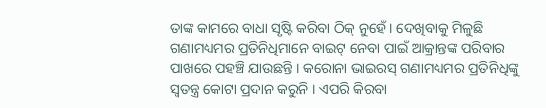ତାଙ୍କ କାମରେ ବାଧା ସୃଷ୍ଟି କରିବା ଠିକ୍ ନୁହେଁ । ଦେଖିବାକୁ ମିଳୁଛି ଗଣାମଧ୍ୟମର ପ୍ରତିନିଧିମାନେ ବାଇଟ୍ ନେବା ପାଇଁ ଆକ୍ରାନ୍ତଙ୍କ ପରିବାର ପାଖରେ ପହଞ୍ଚି ଯାଉଛନ୍ତି । କରୋନା ଭାଇରସ୍ ଗଣାମଧ୍ୟମର ପ୍ରତିନିଧିଙ୍କୁ ସ୍ୱତନ୍ତ୍ର କୋଟା ପ୍ରଦାନ କରୁନି । ଏପରି କିରବା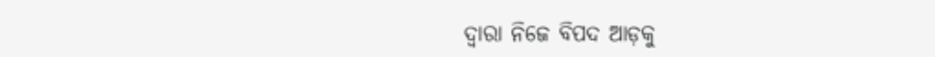ଦ୍ୱାରା ନିଜେ ବିପଦ ଆଡ଼କୁ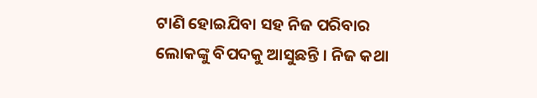ଟାଣି ହୋଇଯିବା ସହ ନିଜ ପରିବାର ଲୋକଙ୍କୁ ବିପଦକୁ ଆସୁଛନ୍ତି । ନିଜ କଥା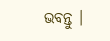ଭବନ୍ତୁ ।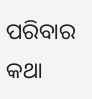ପରିବାର କଥା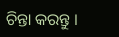ଚିନ୍ତା କରନ୍ତୁ ।